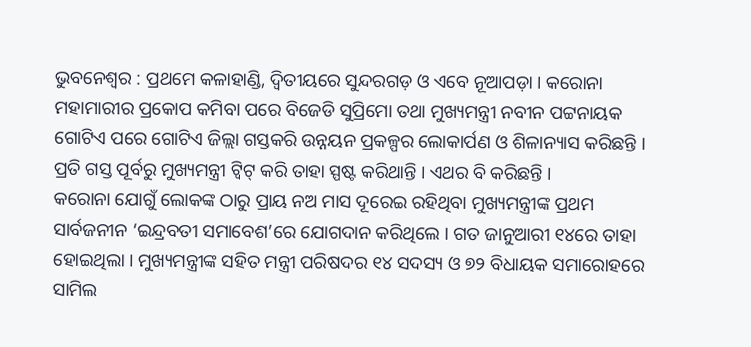ଭୁବନେଶ୍ୱର : ପ୍ରଥମେ କଳାହାଣ୍ଡି, ଦ୍ୱିତୀୟରେ ସୁନ୍ଦରଗଡ଼ ଓ ଏବେ ନୂଆପଡ଼ା । କରୋନା ମହାମାରୀର ପ୍ରକୋପ କମିବା ପରେ ବିଜେଡି ସୁପ୍ରିମୋ ତଥା ମୁଖ୍ୟମନ୍ତ୍ରୀ ନବୀନ ପଟ୍ଟନାୟକ ଗୋଟିଏ ପରେ ଗୋଟିଏ ଜିଲ୍ଲା ଗସ୍ତକରି ଉନ୍ନୟନ ପ୍ରକଳ୍ପର ଲୋକାର୍ପଣ ଓ ଶିଳାନ୍ୟାସ କରିଛନ୍ତି । ପ୍ରତି ଗସ୍ତ ପୂର୍ବରୁ ମୁଖ୍ୟମନ୍ତ୍ରୀ ଟ୍ୱିଟ୍ କରି ତାହା ସ୍ପଷ୍ଟ କରିଥାନ୍ତି । ଏଥର ବି କରିଛନ୍ତି ।
କରୋନା ଯୋଗୁଁ ଲୋକଙ୍କ ଠାରୁ ପ୍ରାୟ ନଅ ମାସ ଦୂରେଇ ରହିଥିବା ମୁଖ୍ୟମନ୍ତ୍ରୀଙ୍କ ପ୍ରଥମ ସାର୍ବଜନୀନ ‘ଇନ୍ଦ୍ରବତୀ ସମାବେଶ’ରେ ଯୋଗଦାନ କରିଥିଲେ । ଗତ ଜାନୁଆରୀ ୧୪ରେ ତାହା ହୋଇଥିଲା । ମୁଖ୍ୟମନ୍ତ୍ରୀଙ୍କ ସହିତ ମନ୍ତ୍ରୀ ପରିଷଦର ୧୪ ସଦସ୍ୟ ଓ ୭୨ ବିଧାୟକ ସମାରୋହରେ ସାମିଲ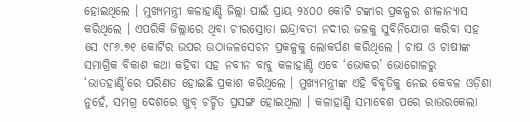ହୋଇଥିଲେ । ମୁଖ୍ୟମନ୍ତ୍ରୀ କଳାହାଣ୍ଡି ଜିଲ୍ଲା ପାଇଁ ପ୍ରାୟ ୨୪୦୦ କୋଟି ଟଙ୍କାର ପ୍ରକଳ୍ପର ଶୀଳାନ୍ୟାସ କରିଥିଲେ । ଏପରିକି ଜିଲ୍ଲାରେ ଥିବା ଚୀରସ୍ରୋତା ଇନ୍ଦ୍ରାବତୀ ନଦୀର ଜଳକୁ ସୁବିନିଯୋଗ କରିବା ସହ ସେ ୯୮୬.୭୧ କୋଟିର ଉପର ଉଠାଜଳସେଚନ ପ୍ରକଳ୍ପକୁ ଲୋକର୍ପଣ କରିଥିଲେ । ଚାଷ ଓ ଚାଷୀଙ୍କ ସମାଗ୍ରିକ ବିକାଶ କଥା କହିବା ସହ ନବୀନ ବାବୁ କଳାହାଣ୍ଡି ଏବେ ‘ଭୋକର’ ଭୋଗୋଳରୁ ‘ଭାତହାଣ୍ଡି’ରେ ପରିଣତ ହୋଇଛି ପ୍ରକାଶ କରିଥିଲେ । ମୁଖ୍ୟମନ୍ତ୍ରୀଙ୍କ ଏହି ବିବୃତିକୁ ନେଇ କେବଳ ଓଡ଼ିଶା ନୁହେଁ, ସମଗ୍ର ଦେଶରେ ଖୁବ୍ ଚର୍ଚ୍ଚିତ ପ୍ରସଙ୍ଗ ହୋଇଥିଲା । କଳାହାଣ୍ଡି ସମାବେଶ ପରେ ରାଉରକେଲା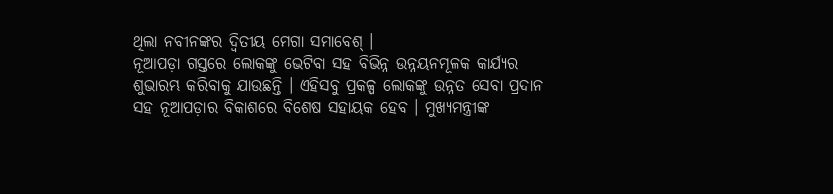ଥିଲା ନବୀନଙ୍କର ଦ୍ୱିତୀୟ ମେଗା ସମାବେଶ୍ ।
ନୂଆପଡ଼ା ଗସ୍ତରେ ଲୋକଙ୍କୁ ଭେଟିବା ସହ ବିଭିନ୍ନ ଉନ୍ନୟନମୂଳକ କାର୍ଯ୍ୟର ଶୁଭାରମ୍ଭ କରିବାକୁ ଯାଉଛନ୍ତି । ଏହିସବୁ ପ୍ରକଳ୍ପ ଲୋକଙ୍କୁ ଉନ୍ନତ ସେବା ପ୍ରଦାନ ସହ ନୂଆପଡ଼ାର ବିକାଶରେ ବିଶେଷ ସହାୟକ ହେବ । ମୁଖ୍ୟମନ୍ତ୍ରୀଙ୍କ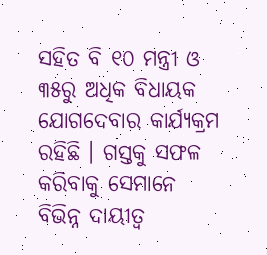ସହିତ ବି ୧୦ ମନ୍ତ୍ରୀ ଓ ୩୫ରୁ ଅଧିକ ବିଧାୟକ ଯୋଗଦେବାର କାର୍ଯ୍ୟକ୍ରମ ରହିଛି । ଗସ୍ତକୁ ସଫଳ କରିବାକୁ ସେମାନେ ବିଭିନ୍ନ ଦାୟୀତ୍ୱ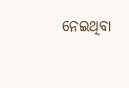ନେଇଥିବା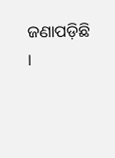ଜଣାପଡ଼ିଛି ।